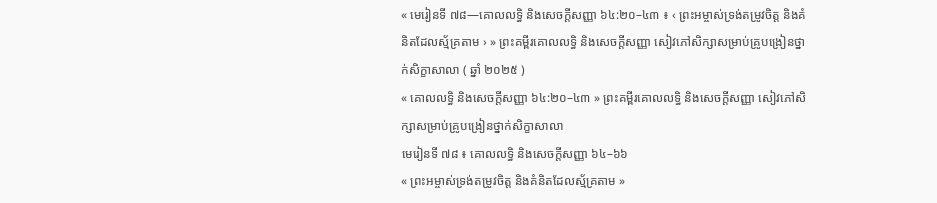« មេរៀនទី ៧៨—គោលលទ្ធិ និងសេចក្ដីសញ្ញា ៦៤:២០–៤៣ ៖ ‹ ព្រះអម្ចាស់ទ្រង់តម្រូវចិត្ត និងគំនិតដែលស្ម័គ្រតាម › » ព្រះគម្ពីរគោលលទ្ធិ និងសេចក្ដីសញ្ញា សៀវភៅសិក្សាសម្រាប់គ្រូបង្រៀនថ្នាក់សិក្ខាសាលា ( ឆ្នាំ ២០២៥ )
« គោលលទ្ធិ និងសេចក្ដីសញ្ញា ៦៤:២០–៤៣ » ព្រះគម្ពីរគោលលទ្ធិ និងសេចក្ដីសញ្ញា សៀវភៅសិក្សាសម្រាប់គ្រូបង្រៀនថ្នាក់សិក្ខាសាលា
មេរៀនទី ៧៨ ៖ គោលលទ្ធិ និងសេចក្តីសញ្ញា ៦៤–៦៦
« ព្រះអម្ចាស់ទ្រង់តម្រូវចិត្ត និងគំនិតដែលស្ម័គ្រតាម »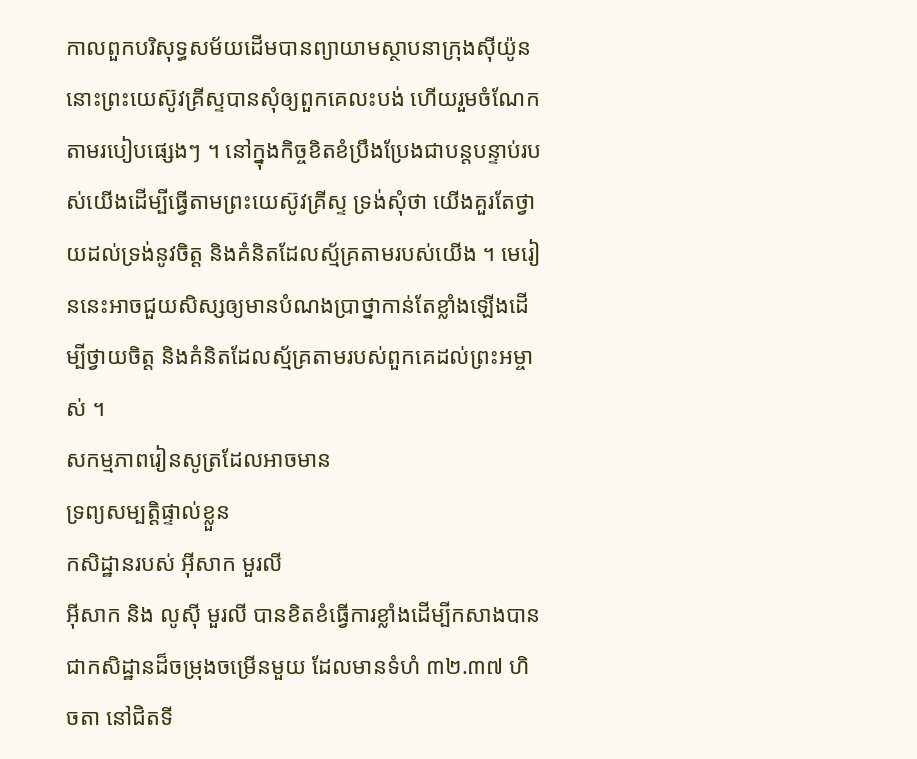កាលពួកបរិសុទ្ធសម័យដើមបានព្យាយាមស្ថាបនាក្រុងស៊ីយ៉ូន នោះព្រះយេស៊ូវគ្រីស្ទបានសុំឲ្យពួកគេលះបង់ ហើយរួមចំណែកតាមរបៀបផ្សេងៗ ។ នៅក្នុងកិច្ចខិតខំប្រឹងប្រែងជាបន្តបន្ទាប់របស់យើងដើម្បីធ្វើតាមព្រះយេស៊ូវគ្រីស្ទ ទ្រង់សុំថា យើងគួរតែថ្វាយដល់ទ្រង់នូវចិត្ត និងគំនិតដែលស្ម័គ្រតាមរបស់យើង ។ មេរៀននេះអាចជួយសិស្សឲ្យមានបំណងប្រាថ្នាកាន់តែខ្លាំងឡើងដើម្បីថ្វាយចិត្ត និងគំនិតដែលស្ម័គ្រតាមរបស់ពួកគេដល់ព្រះអម្ចាស់ ។
សកម្មភាពរៀនសូត្រដែលអាចមាន
ទ្រព្យសម្បត្តិផ្ទាល់ខ្លួន
កសិដ្ឋានរបស់ អ៊ីសាក មួរលី
អ៊ីសាក និង លូស៊ី មួរលី បានខិតខំធ្វើការខ្លាំងដើម្បីកសាងបានជាកសិដ្ឋានដ៏ចម្រុងចម្រើនមួយ ដែលមានទំហំ ៣២.៣៧ ហិចតា នៅជិតទី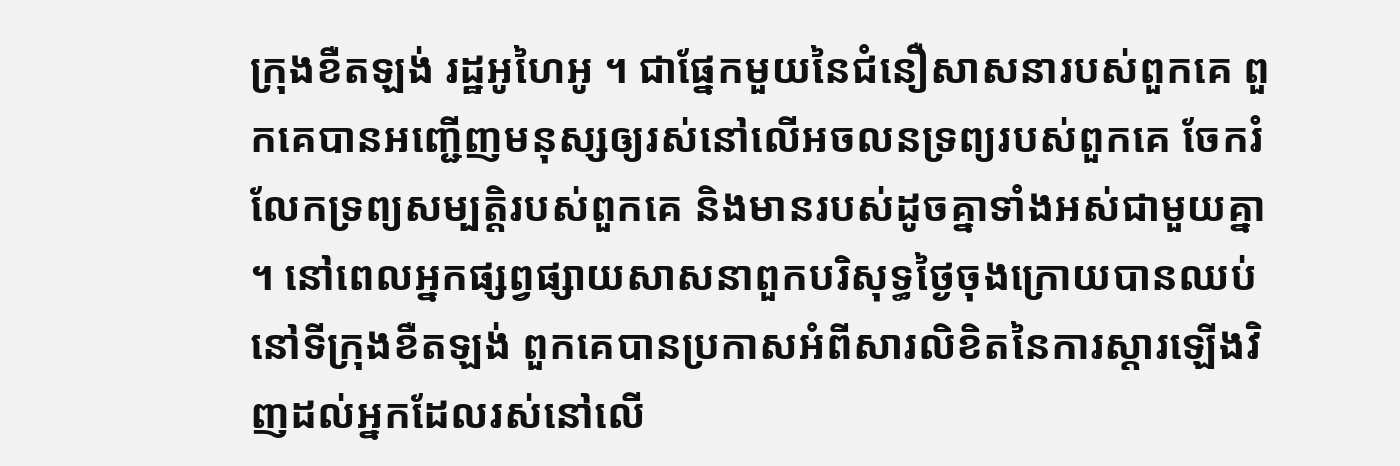ក្រុងខឺតឡង់ រដ្ឋអូហៃអូ ។ ជាផ្នែកមួយនៃជំនឿសាសនារបស់ពួកគេ ពួកគេបានអញ្ជើញមនុស្សឲ្យរស់នៅលើអចលនទ្រព្យរបស់ពួកគេ ចែករំលែកទ្រព្យសម្បត្តិរបស់ពួកគេ និងមានរបស់ដូចគ្នាទាំងអស់ជាមួយគ្នា ។ នៅពេលអ្នកផ្សព្វផ្សាយសាសនាពួកបរិសុទ្ធថ្ងៃចុងក្រោយបានឈប់នៅទីក្រុងខឺតឡង់ ពួកគេបានប្រកាសអំពីសារលិខិតនៃការស្តារឡើងវិញដល់អ្នកដែលរស់នៅលើ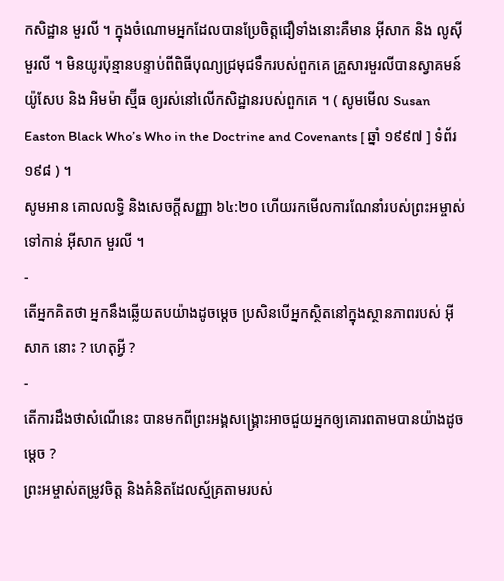កសិដ្ឋាន មួរលី ។ ក្នុងចំណោមអ្នកដែលបានប្រែចិត្តជឿទាំងនោះគឺមាន អ៊ីសាក និង លូស៊ី មួរលី ។ មិនយូរប៉ុន្មានបន្ទាប់ពីពិធីបុណ្យជ្រមុជទឹករបស់ពួកគេ គ្រួសារមួរលីបានស្វាគមន៍ យ៉ូសែប និង អិមម៉ា ស្ម៊ីធ ឲ្យរស់នៅលើកសិដ្ឋានរបស់ពួកគេ ។ ( សូមមើល Susan Easton Black Who’s Who in the Doctrine and Covenants [ ឆ្នាំ ១៩៩៧ ] ទំព័រ ១៩៨ ) ។
សូមអាន គោលលទ្ធិ និងសេចក្តីសញ្ញា ៦៤:២០ ហើយរកមើលការណែនាំរបស់ព្រះអម្ចាស់ទៅកាន់ អ៊ីសាក មួរលី ។
-
តើអ្នកគិតថា អ្នកនឹងឆ្លើយតបយ៉ាងដូចម្ដេច ប្រសិនបើអ្នកស្ថិតនៅក្នុងស្ថានភាពរបស់ អ៊ីសាក នោះ ? ហេតុអ្វី ?
-
តើការដឹងថាសំណើនេះ បានមកពីព្រះអង្គសង្គ្រោះអាចជួយអ្នកឲ្យគោរពតាមបានយ៉ាងដូចម្ដេច ?
ព្រះអម្ចាស់តម្រូវចិត្ត និងគំនិតដែលស្ម័គ្រតាមរបស់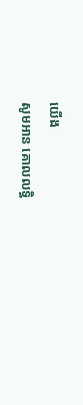យើង
សូមអាន គោលលទ្ធិ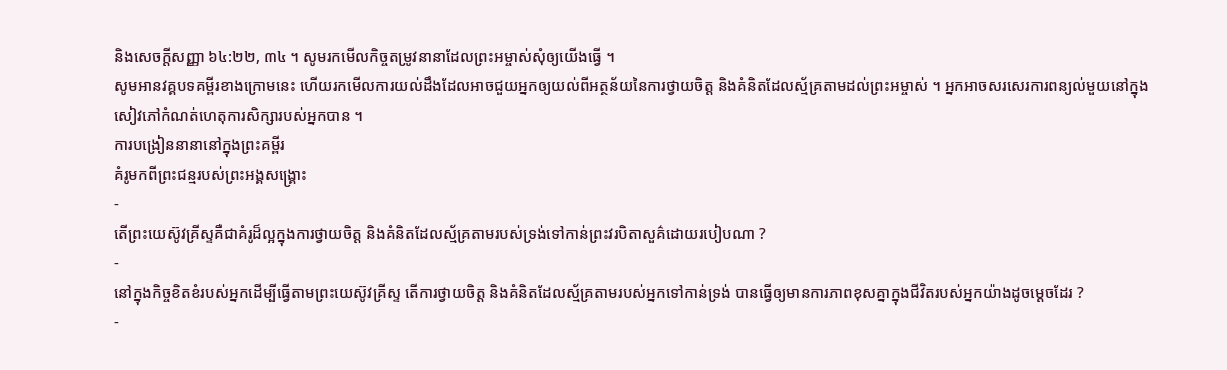និងសេចក្តីសញ្ញា ៦៤:២២, ៣៤ ។ សូមរកមើលកិច្ចតម្រូវនានាដែលព្រះអម្ចាស់សុំឲ្យយើងធ្វើ ។
សូមអានវគ្គបទគម្ពីរខាងក្រោមនេះ ហើយរកមើលការយល់ដឹងដែលអាចជួយអ្នកឲ្យយល់ពីអត្ថន័យនៃការថ្វាយចិត្ត និងគំនិតដែលស្ម័គ្រតាមដល់ព្រះអម្ចាស់ ។ អ្នកអាចសរសេរការពន្យល់មួយនៅក្នុងសៀវភៅកំណត់ហេតុការសិក្សារបស់អ្នកបាន ។
ការបង្រៀននានានៅក្នុងព្រះគម្ពីរ
គំរូមកពីព្រះជន្មរបស់ព្រះអង្គសង្គ្រោះ
-
តើព្រះយេស៊ូវគ្រីស្ទគឺជាគំរូដ៏ល្អក្នុងការថ្វាយចិត្ត និងគំនិតដែលស្ម័គ្រតាមរបស់ទ្រង់ទៅកាន់ព្រះវរបិតាសួគ៌ដោយរបៀបណា ?
-
នៅក្នុងកិច្ចខិតខំរបស់អ្នកដើម្បីធ្វើតាមព្រះយេស៊ូវគ្រីស្ទ តើការថ្វាយចិត្ត និងគំនិតដែលស្ម័គ្រតាមរបស់អ្នកទៅកាន់ទ្រង់ បានធ្វើឲ្យមានការភាពខុសគ្នាក្នុងជីវិតរបស់អ្នកយ៉ាងដូចម្ដេចដែរ ?
-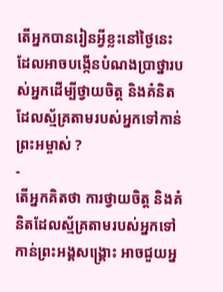តើអ្នកបានរៀនអ្វីខ្លះនៅថ្ងៃនេះ ដែលអាចបង្កើនបំណងប្រាថ្នារបស់អ្នកដើម្បីថ្វាយចិត្ត និងគំនិតដែលស្ម័គ្រតាមរបស់អ្នកទៅកាន់ព្រះអម្ចាស់ ?
-
តើអ្នកគិតថា ការថ្វាយចិត្ត និងគំនិតដែលស្ម័គ្រតាមរបស់អ្នកទៅកាន់ព្រះអង្គសង្គ្រោះ អាចជួយអ្ន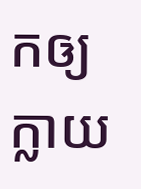កឲ្យក្លាយ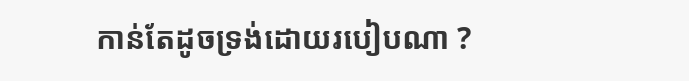កាន់តែដូចទ្រង់ដោយរបៀបណា ?